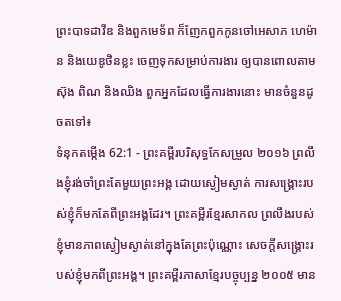ព្រះបាទដាវីឌ និងពួកមេទ័ព ក៏ញែកពួកកូនចៅអេសាភ ហេម៉ាន និងយេឌូថិនខ្លះ ចេញទុកសម្រាប់ការងារ ឲ្យបានពោលតាមស៊ុង ពិណ និងឈិង ពួកអ្នកដែលធ្វើការងារនោះ មានចំនួនដូចតទៅ៖
ទំនុកតម្កើង 62:1 - ព្រះគម្ពីរបរិសុទ្ធកែសម្រួល ២០១៦ ព្រលឹងខ្ញុំរង់ចាំព្រះតែមួយព្រះអង្គ ដោយស្ងៀមស្ងាត់ ការសង្គ្រោះរបស់ខ្ញុំក៏មកតែពីព្រះអង្គដែរ។ ព្រះគម្ពីរខ្មែរសាកល ព្រលឹងរបស់ខ្ញុំមានភាពស្ងៀមស្ងាត់នៅក្នុងតែព្រះប៉ុណ្ណោះ សេចក្ដីសង្គ្រោះរបស់ខ្ញុំមកពីព្រះអង្គ។ ព្រះគម្ពីរភាសាខ្មែរបច្ចុប្បន្ន ២០០៥ មាន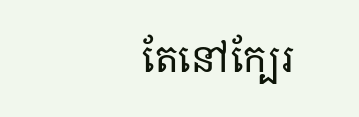តែនៅក្បែរ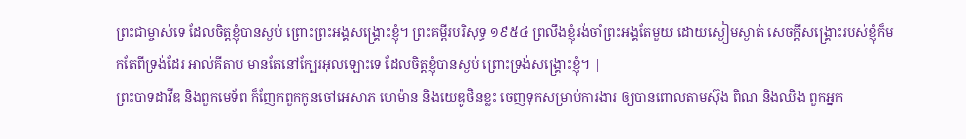ព្រះជាម្ចាស់ទេ ដែលចិត្តខ្ញុំបានស្ងប់ ព្រោះព្រះអង្គសង្គ្រោះខ្ញុំ។ ព្រះគម្ពីរបរិសុទ្ធ ១៩៥៤ ព្រលឹងខ្ញុំរង់ចាំព្រះអង្គតែមួយ ដោយស្ងៀមស្ងាត់ សេចក្ដីសង្គ្រោះរបស់ខ្ញុំក៏មកតែពីទ្រង់ដែរ អាល់គីតាប មានតែនៅក្បែរអុលឡោះទេ ដែលចិត្តខ្ញុំបានស្ងប់ ព្រោះទ្រង់សង្គ្រោះខ្ញុំ។ |
ព្រះបាទដាវីឌ និងពួកមេទ័ព ក៏ញែកពួកកូនចៅអេសាភ ហេម៉ាន និងយេឌូថិនខ្លះ ចេញទុកសម្រាប់ការងារ ឲ្យបានពោលតាមស៊ុង ពិណ និងឈិង ពួកអ្នក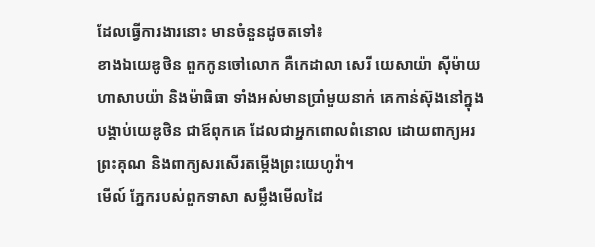ដែលធ្វើការងារនោះ មានចំនួនដូចតទៅ៖
ខាងឯយេឌូថិន ពួកកូនចៅលោក គឺកេដាលា សេរី យេសាយ៉ា ស៊ីម៉ាយ ហាសាបយ៉ា និងម៉ាធិធា ទាំងអស់មានប្រាំមួយនាក់ គេកាន់ស៊ុងនៅក្នុងបង្គាប់យេឌូថិន ជាឪពុកគេ ដែលជាអ្នកពោលពំនោល ដោយពាក្យអរព្រះគុណ និងពាក្យសរសើរតម្កើងព្រះយេហូវ៉ា។
មើល៍ ភ្នែករបស់ពួកទាសា សម្លឹងមើលដៃ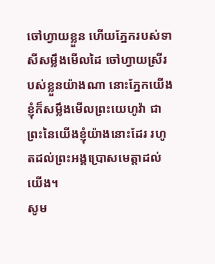ចៅហ្វាយខ្លួន ហើយភ្នែករបស់ទាសីសម្លឹងមើលដៃ ចៅហ្វាយស្រីរបស់ខ្លួនយ៉ាងណា នោះភ្នែកយើងខ្ញុំក៏សម្លឹងមើលព្រះយេហូវ៉ា ជាព្រះនៃយើងខ្ញុំយ៉ាងនោះដែរ រហូតដល់ព្រះអង្គប្រោសមេត្តាដល់យើង។
សូម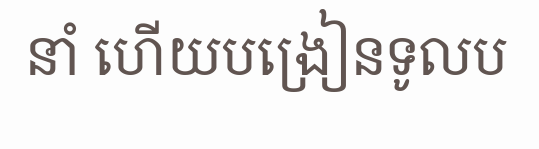នាំ ហើយបង្រៀនទូលប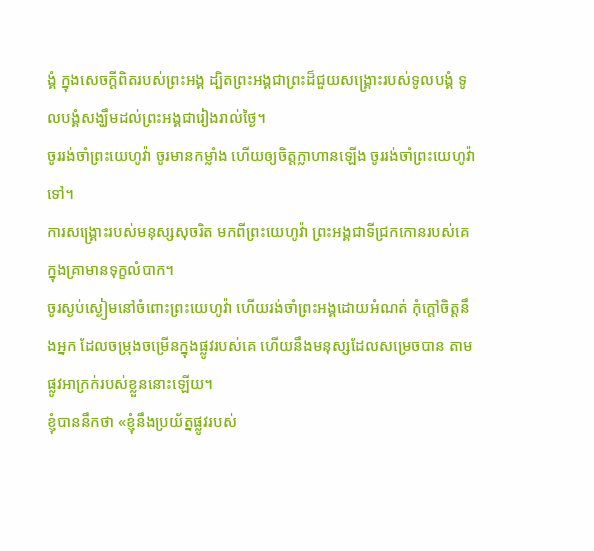ង្គំ ក្នុងសេចក្ដីពិតរបស់ព្រះអង្គ ដ្បិតព្រះអង្គជាព្រះដ៏ជួយសង្គ្រោះរបស់ទូលបង្គំ ទូលបង្គំសង្ឃឹមដល់ព្រះអង្គជារៀងរាល់ថ្ងៃ។
ចូររង់ចាំព្រះយេហូវ៉ា ចូរមានកម្លាំង ហើយឲ្យចិត្តក្លាហានឡើង ចូររង់ចាំព្រះយេហូវ៉ាទៅ។
ការសង្គ្រោះរបស់មនុស្សសុចរិត មកពីព្រះយេហូវ៉ា ព្រះអង្គជាទីជ្រកកោនរបស់គេ ក្នុងគ្រាមានទុក្ខលំបាក។
ចូរស្ងប់ស្ងៀមនៅចំពោះព្រះយេហូវ៉ា ហើយរង់ចាំព្រះអង្គដោយអំណត់ កុំក្តៅចិត្តនឹងអ្នក ដែលចម្រុងចម្រើនក្នុងផ្លូវរបស់គេ ហើយនឹងមនុស្សដែលសម្រេចបាន តាមផ្លូវអាក្រក់របស់ខ្លួននោះឡើយ។
ខ្ញុំបាននឹកថា «ខ្ញុំនឹងប្រយ័ត្នផ្លូវរបស់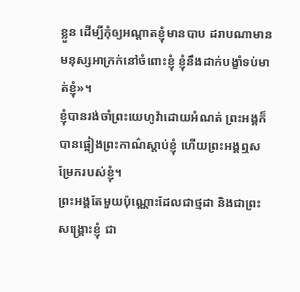ខ្លួន ដើម្បីកុំឲ្យអណ្ដាតខ្ញុំមានបាប ដរាបណាមានមនុស្សអាក្រក់នៅចំពោះខ្ញុំ ខ្ញុំនឹងដាក់បង្ខាំទប់មាត់ខ្ញុំ»។
ខ្ញុំបានរង់ចាំព្រះយេហូវ៉ាដោយអំណត់ ព្រះអង្គក៏បានផ្អៀងព្រះកាណ៌ស្តាប់ខ្ញុំ ហើយព្រះអង្គឮសម្រែករបស់ខ្ញុំ។
ព្រះអង្គតែមួយប៉ុណ្ណោះដែលជាថ្មដា និងជាព្រះសង្គ្រោះខ្ញុំ ជា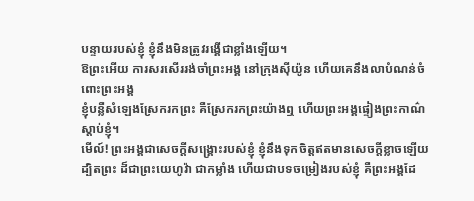បន្ទាយរបស់ខ្ញុំ ខ្ញុំនឹងមិនត្រូវរង្គើជាខ្លាំងឡើយ។
ឱព្រះអើយ ការសរសើររង់ចាំព្រះអង្គ នៅក្រុងស៊ីយ៉ូន ហើយគេនឹងលាបំណន់ចំពោះព្រះអង្គ
ខ្ញុំបន្លឺសំឡេងស្រែករកព្រះ គឺស្រែករកព្រះយ៉ាងឮ ហើយព្រះអង្គផ្ទៀងព្រះកាណ៌ស្តាប់ខ្ញុំ។
មើល៍! ព្រះអង្គជាសេចក្ដីសង្គ្រោះរបស់ខ្ញុំ ខ្ញុំនឹងទុកចិត្តឥតមានសេចក្ដីខ្លាចឡើយ ដ្បិតព្រះ ដ៏ជាព្រះយេហូវ៉ា ជាកម្លាំង ហើយជាបទចម្រៀងរបស់ខ្ញុំ គឺព្រះអង្គដែ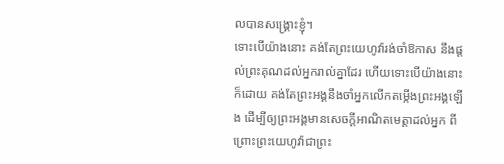លបានសង្គ្រោះខ្ញុំ។
ទោះបើយ៉ាងនោះ គង់តែព្រះយេហូវ៉ារង់ចាំឱកាស នឹងផ្តល់ព្រះគុណដល់អ្នករាល់គ្នាដែរ ហើយទោះបើយ៉ាងនោះក៏ដោយ គង់តែព្រះអង្គនឹងចាំអ្នកលើកតម្កើងព្រះអង្គឡើង ដើម្បីឲ្យព្រះអង្គមានសេចក្ដីអាណិតមេត្តាដល់អ្នក ពីព្រោះព្រះយេហូវ៉ាជាព្រះ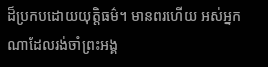ដ៏ប្រកបដោយយុត្តិធម៌។ មានពរហើយ អស់អ្នកណាដែលរង់ចាំព្រះអង្គ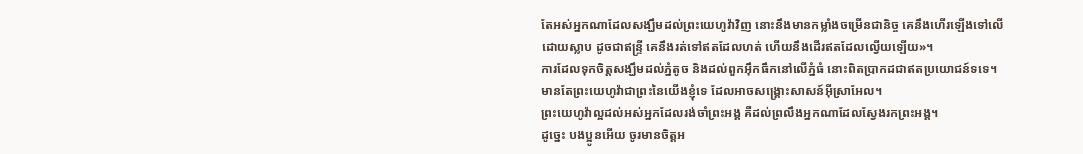តែអស់អ្នកណាដែលសង្ឃឹមដល់ព្រះយេហូវ៉ាវិញ នោះនឹងមានកម្លាំងចម្រើនជានិច្ច គេនឹងហើរឡើងទៅលើ ដោយស្លាប ដូចជាឥន្ទ្រី គេនឹងរត់ទៅឥតដែលហត់ ហើយនឹងដើរឥតដែលល្វើយឡើយ»។
ការដែលទុកចិត្តសង្ឃឹមដល់ភ្នំតូច និងដល់ពួកអ៊ឹកធឹកនៅលើភ្នំធំ នោះពិតប្រាកដជាឥតប្រយោជន៍ទទេ។ មានតែព្រះយេហូវ៉ាជាព្រះនៃយើងខ្ញុំទេ ដែលអាចសង្គ្រោះសាសន៍អ៊ីស្រាអែល។
ព្រះយេហូវ៉ាល្អដល់អស់អ្នកដែលរង់ចាំព្រះអង្គ គឺដល់ព្រលឹងអ្នកណាដែលស្វែងរកព្រះអង្គ។
ដូច្នេះ បងប្អូនអើយ ចូរមានចិត្តអ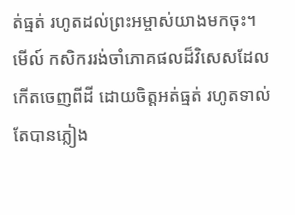ត់ធ្មត់ រហូតដល់ព្រះអម្ចាស់យាងមកចុះ។ មើល៍ កសិកររង់ចាំភោគផលដ៏វិសេសដែលកើតចេញពីដី ដោយចិត្តអត់ធ្មត់ រហូតទាល់តែបានភ្លៀង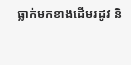ធ្លាក់មកខាងដើមរដូវ និ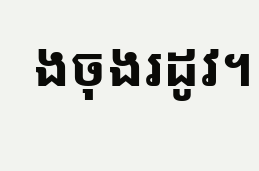ងចុងរដូវ។